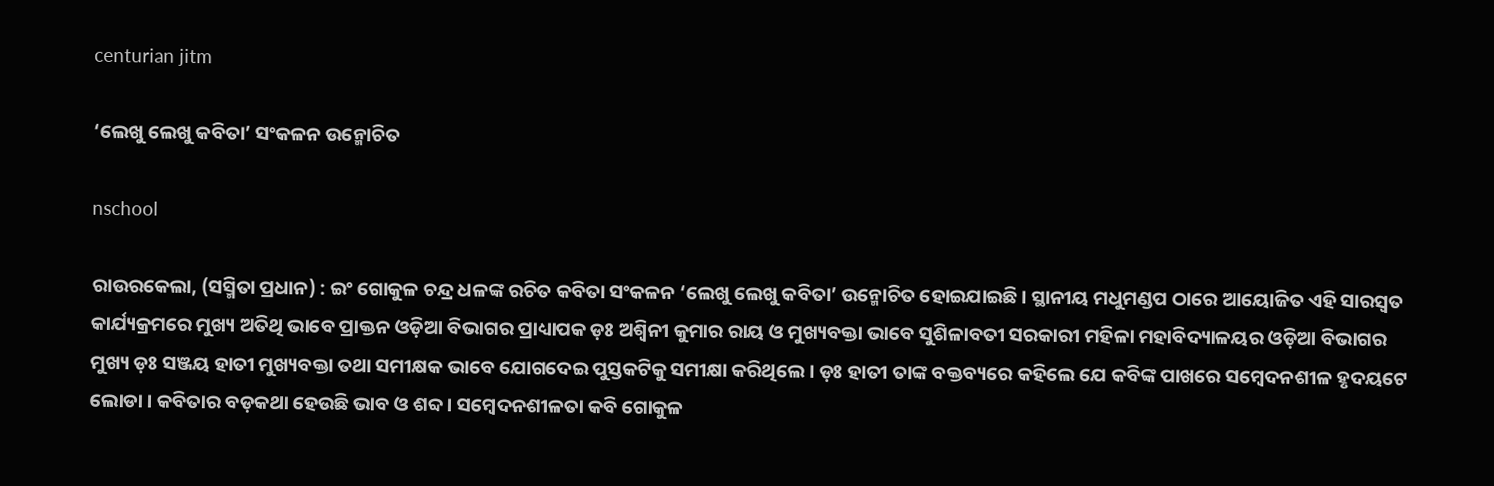centurian jitm

‘ଲେଖୁ ଲେଖୁ କବିତା’ ସଂକଳନ ଉନ୍ମୋଚିତ

nschool

ରାଉରକେଲା, (ସସ୍ମିତା ପ୍ରଧାନ) : ଇଂ ଗୋକୁଳ ଚନ୍ଦ୍ର ଧଳଙ୍କ ରଚିତ କବିତା ସଂକଳନ ‘ଲେଖୁ ଲେଖୁ କବିତା’ ଉନ୍ମୋଚିତ ହୋଇଯାଇଛି । ସ୍ଥାନୀୟ ମଧୁମଣ୍ଡପ ଠାରେ ଆୟୋଜିତ ଏହି ସାରସ୍ଵତ କାର୍ଯ୍ୟକ୍ରମରେ ମୁଖ୍ୟ ଅତିଥି ଭାବେ ପ୍ରାକ୍ତନ ଓଡ଼ିଆ ବିଭାଗର ପ୍ରାଧ୍ୟାପକ ଡ଼ଃ ଅଶ୍ୱିନୀ କୁମାର ରାୟ ଓ ମୁଖ୍ୟବକ୍ତା ଭାବେ ସୁଶିଳାବତୀ ସରକାରୀ ମହିଳା ମହାବିଦ୍ୟାଳୟର ଓଡ଼ିଆ ବିଭାଗର ମୁଖ୍ୟ ଡ଼ଃ ସଞ୍ଜୟ ହାତୀ ମୁଖ୍ୟବକ୍ତା ତଥା ସମୀକ୍ଷକ ଭାବେ ଯୋଗଦେଇ ପୁସ୍ତକଟିକୁ ସମୀକ୍ଷା କରିଥିଲେ । ଡ଼ଃ ହାତୀ ତାଙ୍କ ବକ୍ତବ୍ୟରେ କହିଲେ ଯେ କବିଙ୍କ ପାଖରେ ସମ୍ବେଦନଶୀଳ ହୃଦୟଟେ ଲୋଡା । କବିତାର ବଡ଼କଥା ହେଉଛି ଭାବ ଓ ଶବ୍ଦ । ସମ୍ବେଦନଶୀଳତା କବି ଗୋକୁଳ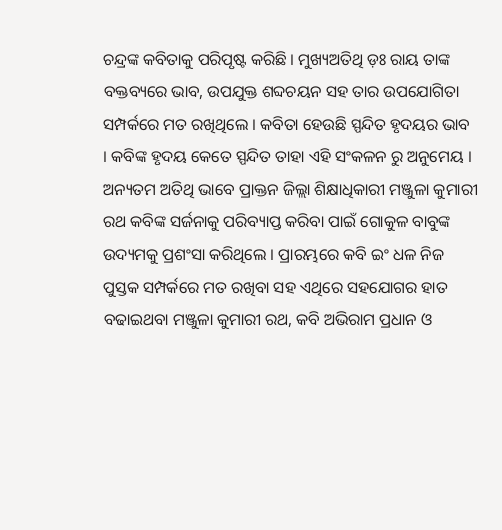ଚନ୍ଦ୍ରଙ୍କ କବିତାକୁ ପରିପୃଷ୍ଟ କରିଛି । ମୁଖ୍ୟଅତିଥି ଡ଼ଃ ରାୟ ତାଙ୍କ ବକ୍ତବ୍ୟରେ ଭାବ, ଉପଯୁକ୍ତ ଶବ୍ଦଚୟନ ସହ ତାର ଉପଯୋଗିତା ସମ୍ପର୍କରେ ମତ ରଖିଥିଲେ । କବିତା ହେଉଛି ସ୍ପନ୍ଦିତ ହୃଦୟର ଭାବ । କବିଙ୍କ ହୃଦୟ କେତେ ସ୍ପନ୍ଦିତ ତାହା ଏହି ସଂକଳନ ରୁ ଅନୁମେୟ । ଅନ୍ୟତମ ଅତିଥି ଭାବେ ପ୍ରାକ୍ତନ ଜିଲ୍ଲା ଶିକ୍ଷାଧିକାରୀ ମଞ୍ଜୁଳା କୁମାରୀ ରଥ କବିଙ୍କ ସର୍ଜନାକୁ ପରିବ୍ୟାପ୍ତ କରିବା ପାଇଁ ଗୋକୁଳ ବାବୁଙ୍କ ଉଦ୍ୟମକୁ ପ୍ରଶଂସା କରିଥିଲେ । ପ୍ରାରମ୍ଭରେ କବି ଇଂ ଧଳ ନିଜ ପୁସ୍ତକ ସମ୍ପର୍କରେ ମତ ରଖିବା ସହ ଏଥିରେ ସହଯୋଗର ହାତ ବଢାଇଥବା ମଞ୍ଜୁଳା କୁମାରୀ ରଥ, କବି ଅଭିରାମ ପ୍ରଧାନ ଓ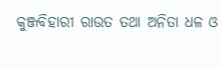କୁଞ୍ଜବିହାରୀ ରାଉତ ତଥା ଅନିତା ଧଳ ଓ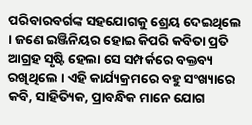ପରିବାରବର୍ଗଙ୍କ ସହଯୋଗକୁ ଶ୍ରେୟ ଦେଇଥିଲେ । ଜଣେ ଇଞ୍ଜିନିୟର ହୋଇ କିପରି କବିତା ପ୍ରତି ଆଗ୍ରହ ସୃଷ୍ଟି ହେଲା ସେ ସମ୍ପର୍କରେ ବକ୍ତବ୍ୟ ରଖିଥିଲେ । ଏହି କାର୍ଯ୍ୟକ୍ରମରେ ବହୁ ସଂଖ୍ୟାରେ କବି, ସାହିତ୍ୟିକ, ପ୍ରାବନ୍ଧିକ ମାନେ ଯୋଗ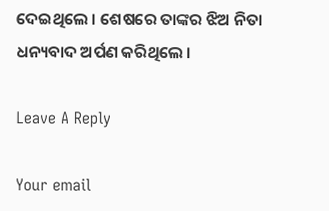ଦେଇଥିଲେ । ଶେଷରେ ତାଙ୍କର ଝିଅ ନିତା ଧନ୍ୟବାଦ ଅର୍ପଣ କରିଥିଲେ ।

Leave A Reply

Your email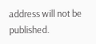address will not be published.